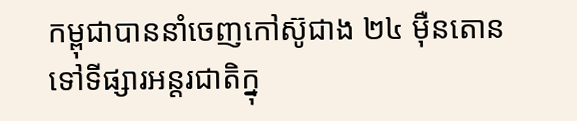កម្ពុជាបាននាំចេញកៅស៊ូជាង ២៤ ម៉ឺនតោន ទៅទីផ្សារអន្តរជាតិក្នុ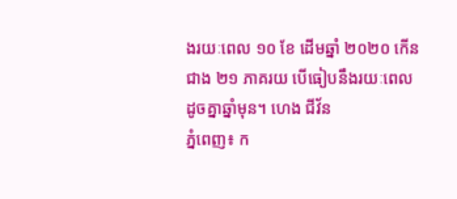ងរយៈពេល ១០ ខែ ដើមឆ្នាំ ២០២០ កើនជាង ២១ ភាគរយ បើធៀបនឹងរយៈពេលដូចគ្នាឆ្នាំមុន។ ហេង ជីវ័ន
ភ្នំពេញ៖ ក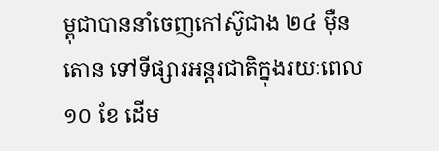ម្ពុជាបាននាំចេញកៅស៊ូជាង ២៤ ម៉ឺនតោន ទៅទីផ្សារអន្តរជាតិក្នុងរយៈពេល ១០ ខែ ដើម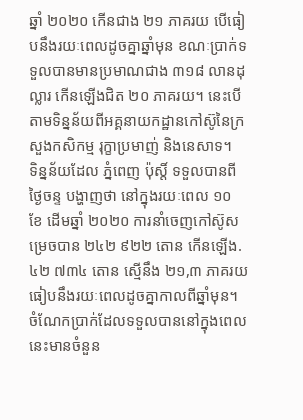ឆ្នាំ ២០២០ កើនជាង ២១ ភាគរយ បើធៀបនឹងរយៈពេលដូចគ្នាឆ្នាំមុន ខណៈប្រាក់ទទួលបានមានប្រមាណជាង ៣១៨ លានដុល្លារ កើនឡើងជិត ២០ ភាគរយ។ នេះបើតាមទិន្នន័យពីអគ្គនាយកដ្ឋានកៅស៊ូនៃក្រសួងកសិកម្ម រុក្ខាប្រមាញ់ និងនេសាទ។
ទិន្នន័យដែល ភ្នំពេញ ប៉ុស្តិ៍ ទទួលបានពីថ្ងៃចន្ទ បង្ហាញថា នៅក្នុងរយៈពេល ១០ ខែ ដើមឆ្នាំ ២០២០ ការនាំចេញកៅស៊ូសម្រេចបាន ២៤២ ៩២២ តោន កើនឡើង.៤២ ៧៣៤ តោន ស្មើនឹង ២១,៣ ភាគរយ ធៀបនឹងរយៈពេលដូចគ្នាកាលពីឆ្នាំមុន។ ចំណែកប្រាក់ដែលទទួលបាននៅក្នុងពេលនេះមានចំនួន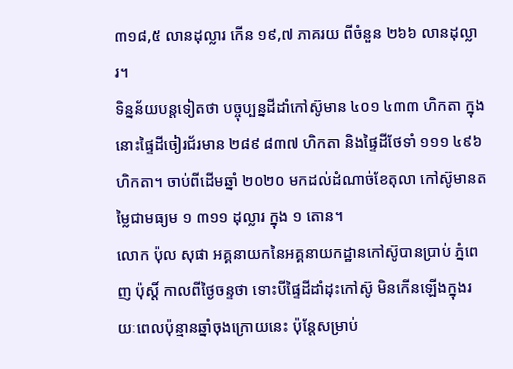៣១៨,៥ លានដុល្លារ កើន ១៩,៧ ភាគរយ ពីចំនួន ២៦៦ លានដុល្លារ។
ទិន្នន័យបន្តទៀតថា បច្ចុប្បន្នដីដាំកៅស៊ូមាន ៤០១ ៤៣៣ ហិកតា ក្នុងនោះផ្ទៃដីចៀរជ័រមាន ២៨៩ ៨៣៧ ហិកតា និងផ្ទៃដីថែទាំ ១១១ ៤៩៦ ហិកតា។ ចាប់ពីដើមឆ្នាំ ២០២០ មកដល់ដំណាច់ខែតុលា កៅស៊ូមានតម្លៃជាមធ្យម ១ ៣១១ ដុល្លារ ក្នុង ១ តោន។
លោក ប៉ុល សុផា អគ្គនាយកនៃអគ្គនាយកដ្ឋានកៅស៊ូបានប្រាប់ ភ្នំពេញ ប៉ុស្តិ៍ កាលពីថ្ងៃចន្ទថា ទោះបីផ្ទៃដីដាំដុះកៅស៊ូ មិនកើនឡើងក្នុងរយៈពេលប៉ុន្មានឆ្នាំចុងក្រោយនេះ ប៉ុន្តែសម្រាប់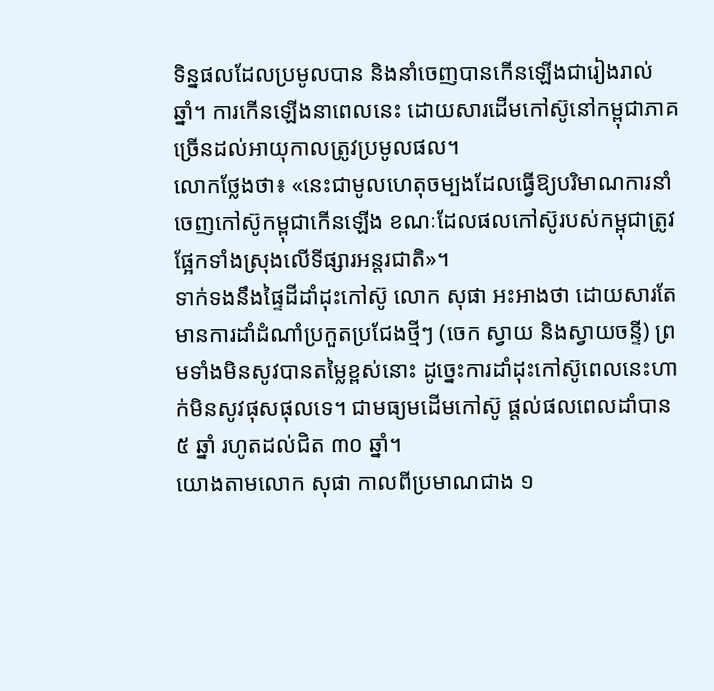ទិន្នផលដែលប្រមូលបាន និងនាំចេញបានកើនឡើងជារៀងរាល់ឆ្នាំ។ ការកើនឡើងនាពេលនេះ ដោយសារដើមកៅស៊ូនៅកម្ពុជាភាគច្រើនដល់អាយុកាលត្រូវប្រមូលផល។
លោកថ្លែងថា៖ «នេះជាមូលហេតុចម្បងដែលធ្វើឱ្យបរិមាណការនាំចេញកៅស៊ូកម្ពុជាកើនឡើង ខណៈដែលផលកៅស៊ូរបស់កម្ពុជាត្រូវផ្អែកទាំងស្រុងលើទីផ្សារអន្តរជាតិ»។
ទាក់ទងនឹងផ្ទៃដីដាំដុះកៅស៊ូ លោក សុផា អះអាងថា ដោយសារតែមានការដាំដំណាំប្រកួតប្រជែងថ្មីៗ (ចេក ស្វាយ និងស្វាយចន្ទី) ព្រមទាំងមិនសូវបានតម្លៃខ្ពស់នោះ ដូច្នេះការដាំដុះកៅស៊ូពេលនេះហាក់មិនសូវផុសផុលទេ។ ជាមធ្យមដើមកៅស៊ូ ផ្តល់ផលពេលដាំបាន ៥ ឆ្នាំ រហូតដល់ជិត ៣០ ឆ្នាំ។
យោងតាមលោក សុផា កាលពីប្រមាណជាង ១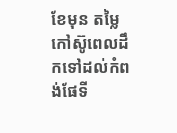ខែមុន តម្លៃកៅស៊ូពេលដឹកទៅដល់កំពង់ផែទី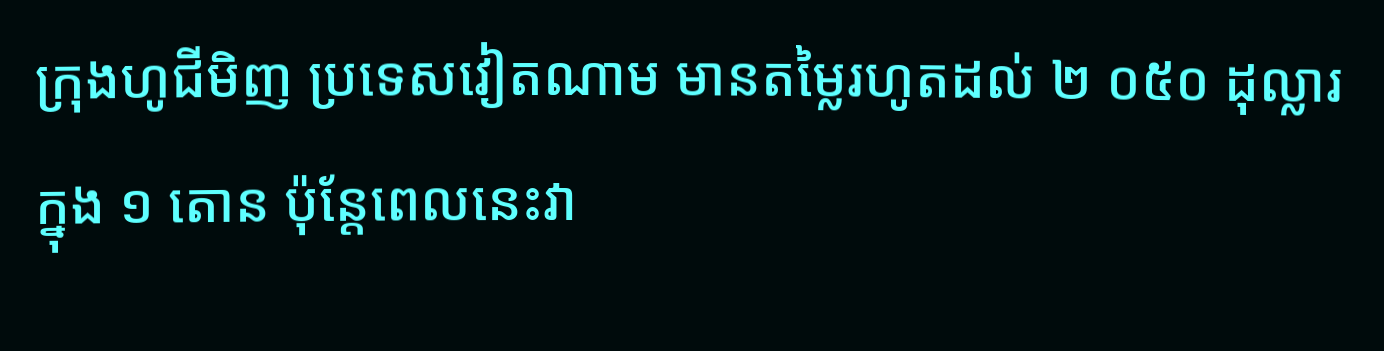ក្រុងហូជីមិញ ប្រទេសវៀតណាម មានតម្លៃរហូតដល់ ២ ០៥០ ដុល្លារ ក្នុង ១ តោន ប៉ុន្តែពេលនេះវា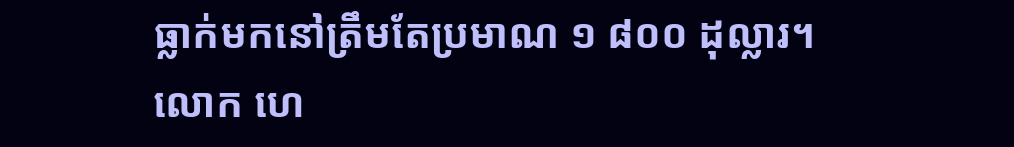ធ្លាក់មកនៅត្រឹមតែប្រមាណ ១ ៨០០ ដុល្លារ។
លោក ហេ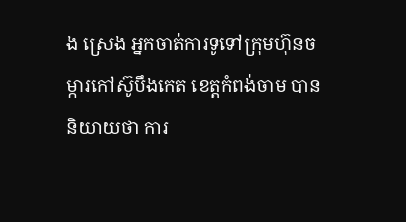ង ស្រេង អ្នកចាត់ការទូទៅក្រុមហ៊ុនចម្ការកៅស៊ូបឹងកេត ខេត្តកំពង់ចាម បាននិយាយថា ការ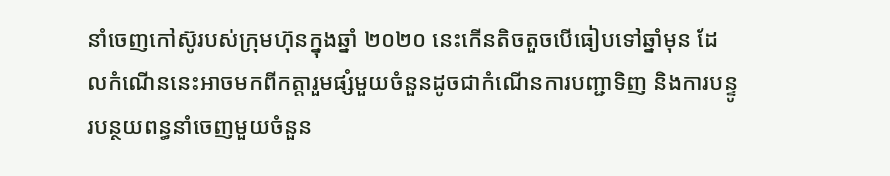នាំចេញកៅស៊ូរបស់ក្រុមហ៊ុនក្នុងឆ្នាំ ២០២០ នេះកើនតិចតួចបើធៀបទៅឆ្នាំមុន ដែលកំណើននេះអាចមកពីកត្តារួមផ្សំមួយចំនួនដូចជាកំណើនការបញ្ជាទិញ និងការបន្ទូរបន្ថយពន្ធនាំចេញមួយចំនួន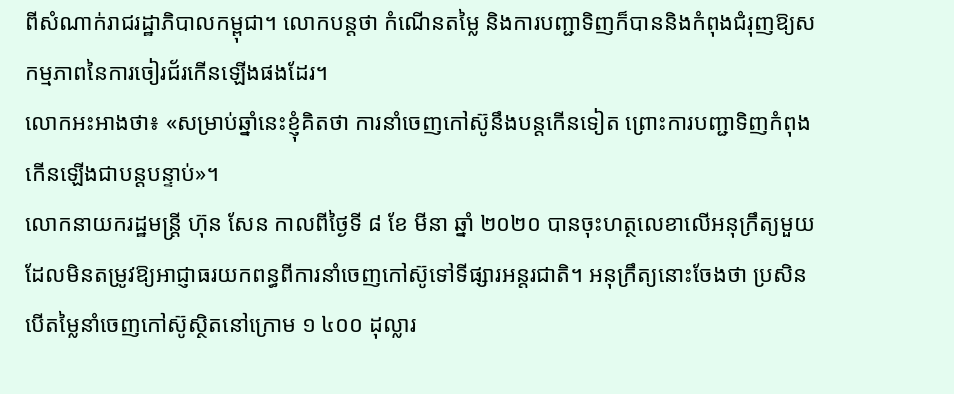ពីសំណាក់រាជរដ្ឋាភិបាលកម្ពុជា។ លោកបន្តថា កំណើនតម្លៃ និងការបញ្ជាទិញក៏បាននិងកំពុងជំរុញឱ្យសកម្មភាពនៃការចៀរជ័រកើនឡើងផងដែរ។
លោកអះអាងថា៖ «សម្រាប់ឆ្នាំនេះខ្ញុំគិតថា ការនាំចេញកៅស៊ូនឹងបន្តកើនទៀត ព្រោះការបញ្ជាទិញកំពុងកើនឡើងជាបន្តបន្ទាប់»។
លោកនាយករដ្ឋមន្ដ្រី ហ៊ុន សែន កាលពីថ្ងៃទី ៨ ខែ មីនា ឆ្នាំ ២០២០ បានចុះហត្ថលេខាលើអនុក្រឹត្យមួយដែលមិនតម្រូវឱ្យអាជ្ញាធរយកពន្ធពីការនាំចេញកៅស៊ូទៅទីផ្សារអន្តរជាតិ។ អនុក្រឹត្យនោះចែងថា ប្រសិនបើតម្លៃនាំចេញកៅស៊ូស្ថិតនៅក្រោម ១ ៤០០ ដុល្លារ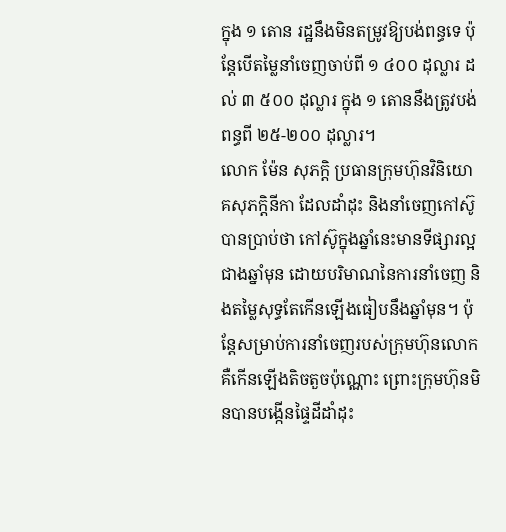ក្នុង ១ តោន រដ្ឋនឹងមិនតម្រូវឱ្យបង់ពន្ធទេ ប៉ុន្តែបើតម្លៃនាំចេញចាប់ពី ១ ៤០០ ដុល្លារ ដល់ ៣ ៥០០ ដុល្លារ ក្នុង ១ តោននឹងត្រូវបង់ពន្ធពី ២៥-២០០ ដុល្លារ។
លោក ម៉ែន សុភក្តិ ប្រធានក្រុមហ៊ុនវិនិយោគសុភក្តិនីកា ដែលដាំដុះ និងនាំចេញកៅស៊ូបានប្រាប់ថា កៅស៊ូក្នុងឆ្នាំនេះមានទីផ្សារល្អជាងឆ្នាំមុន ដោយបរិមាណនៃការនាំចេញ និងតម្លៃសុទ្ធតែកើនឡើងធៀបនឹងឆ្នាំមុន។ ប៉ុន្តែសម្រាប់ការនាំចេញរបស់ក្រុមហ៊ុនលោក គឺកើនឡើងតិចតួចប៉ុណ្ណោះ ព្រោះក្រុមហ៊ុនមិនបានបង្កើនផ្ទៃដីដាំដុះ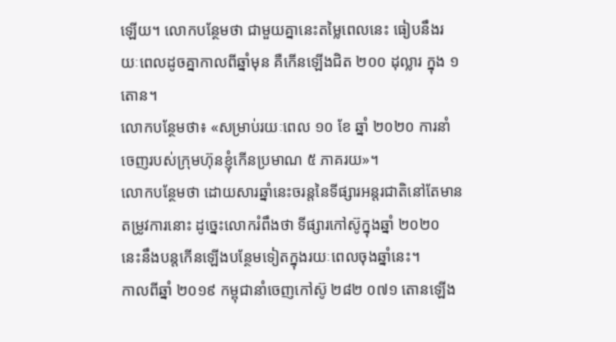ឡើយ។ លោកបន្ថែមថា ជាមួយគ្នានេះតម្លៃពេលនេះ ធៀបនឹងរយៈពេលដូចគ្នាកាលពីឆ្នាំមុន គឺកើនឡើងជិត ២០០ ដុល្លារ ក្នុង ១ តោន។
លោកបន្ថែមថា៖ «សម្រាប់រយៈពេល ១០ ខែ ឆ្នាំ ២០២០ ការនាំចេញរបស់ក្រុមហ៊ុនខ្ញុំកើនប្រមាណ ៥ ភាគរយ»។
លោកបន្ថែមថា ដោយសារឆ្នាំនេះចរន្តនៃទីផ្សារអន្តរជាតិនៅតែមានតម្រូវការនោះ ដូច្នេះលោករំពឹងថា ទីផ្សារកៅស៊ូក្នុងឆ្នាំ ២០២០ នេះនឹងបន្តកើនឡើងបន្ថែមទៀតក្នុងរយៈពេលចុងឆ្នាំនេះ។
កាលពីឆ្នាំ ២០១៩ កម្ពុជានាំចេញកៅស៊ូ ២៨២ ០៧១ តោនឡើង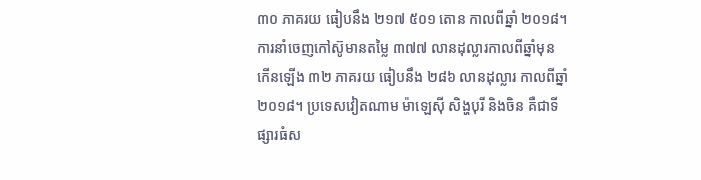៣០ ភាគរយ ធៀបនឹង ២១៧ ៥០១ តោន កាលពីឆ្នាំ ២០១៨។
ការនាំចេញកៅស៊ូមានតម្លៃ ៣៧៧ លានដុល្លារកាលពីឆ្នាំមុន កើនឡើង ៣២ ភាគរយ ធៀបនឹង ២៨៦ លានដុល្លារ កាលពីឆ្នាំ២០១៨។ ប្រទេសវៀតណាម ម៉ាឡេស៊ី សិង្ហបុរី និងចិន គឺជាទីផ្សារធំស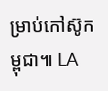ម្រាប់កៅស៊ូកម្ពុជា៕ LA